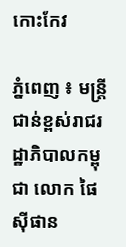កោះកែវ

ភ្នំពេញ ៖ មន្ត្រីជាន់ខ្ពស់រាជរដ្ឋាភិបាលកម្ពុជា លោក ផៃ ស៊ីផាន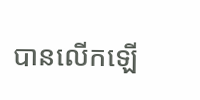បានលើកឡើ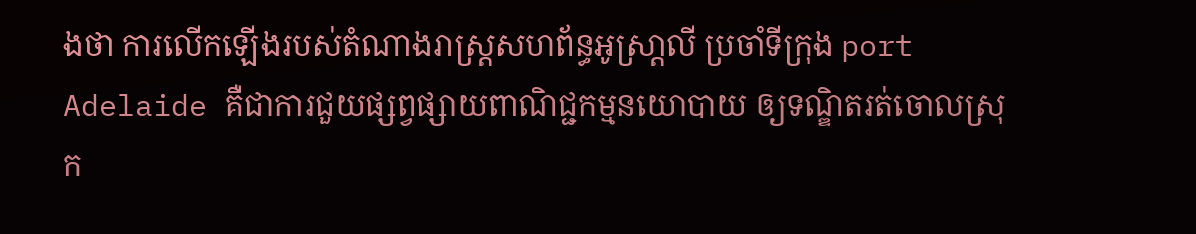ងថា ការលើកឡើងរបស់តំណាងរាស្ត្រសហព័ន្ធអូស្រា្តលី ប្រចាំទីក្រុង port Adelaide គឺជាការជួយផ្សព្វផ្សាយពាណិជ្ជកម្មនយោបាយ ឲ្យទណ្ឌិតរត់ចោលស្រុក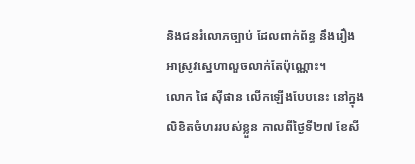និងជនរំលោភច្បាប់ ដែលពាក់ព័ន្ធ នឹងរឿងអាស្រូវស្នេហាលួចលាក់តែប៉ុណ្ណោះ។
លោក ផៃ ស៊ីផាន លើកឡើងបែបនេះ នៅក្នុងលិខិតចំហររបស់ខ្លួន កាលពីថ្ងៃទី២៧ ខែសី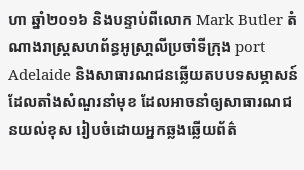ហា ឆ្នាំ២០១៦ និងបន្ទាប់ពីលោក Mark Butler តំណាងរាស្ត្រសហព័ន្ធអូស្រា្តលីប្រចាំទីក្រុង port Adelaide និងសាធារណជនឆ្លើយតបបទសម្ភាសន៍ ដែលតាំងសំណួរនាំមុខ ដែលអាចនាំឲ្យសាធារណជនយល់ខុស រៀបចំដោយអ្នកឆ្លងឆ្លើយព័ត៌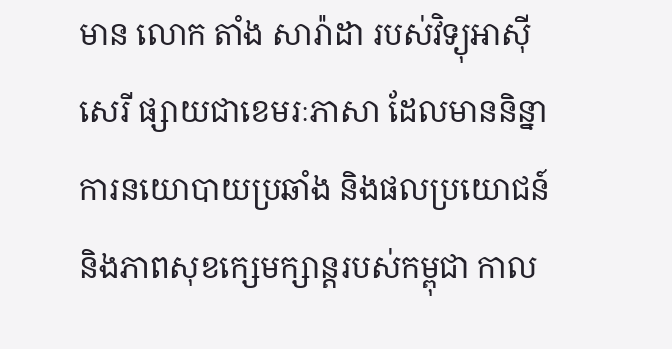មាន លោក តាំង សារ៉ាដា របស់វិទ្យុអាស៊ីសេរី ផ្សាយជាខេមរៈភាសា ដែលមាននិន្នាការនយោបាយប្រឆាំង និងផលប្រយោជន៍ និងភាពសុខក្សេមក្សាន្តរបស់កម្ពុជា កាល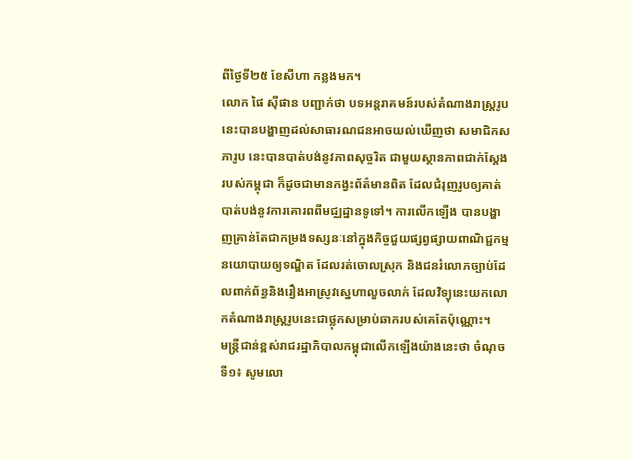ពីថ្ងៃទី២៥ ខែសីហា កន្លងមក។
លោក ផៃ ស៊ីផាន បញ្ជាក់ថា បទអន្តរាគមន៍របស់តំណាងរាស្ត្ររូបនេះបានបង្ហាញដល់សាធារណជនអាចយល់ឃើញថា សមាជិកសភារូប នេះបានបាត់បង់នូវភាពសុច្ចរិត ជាមួយស្ថានភាពជាក់ស្តែងរបស់កម្ពុជា ក៏ដូចជាមានកង្វះព័ត៌មានពិត ដែលជំរុញរូបឲ្យគាត់បាត់បង់នូវការគោរពពីមជ្ឈដ្ឋានទូទៅ។ ការលើកឡើង បានបង្ហាញគ្រាន់តែជាកម្រងទស្សនៈនៅក្នុងកិច្ចជួយផ្សព្វផ្សាយពាណិជ្ជកម្មនយោបាយឲ្យទណ្ឌិត ដែលរត់ចោលស្រុក និងជនរំលោភច្បាប់ដែលពាក់ព័ន្ធនិងរឿងអាស្រូវស្នេហាលួចលាក់ ដែលវិទ្យុនេះយកលោកតំណាងរាស្ត្ររូបនេះជាថ្លុកសម្រាប់ឆាករបស់គេតែប៉ុណ្ណោះ។
មន្ត្រីជាន់ខ្ពស់រាជរដ្ឋាភិបាលកម្ពុជាលើកឡើងយ៉ាងនេះថា ចំណុចទី១៖ សូមលោ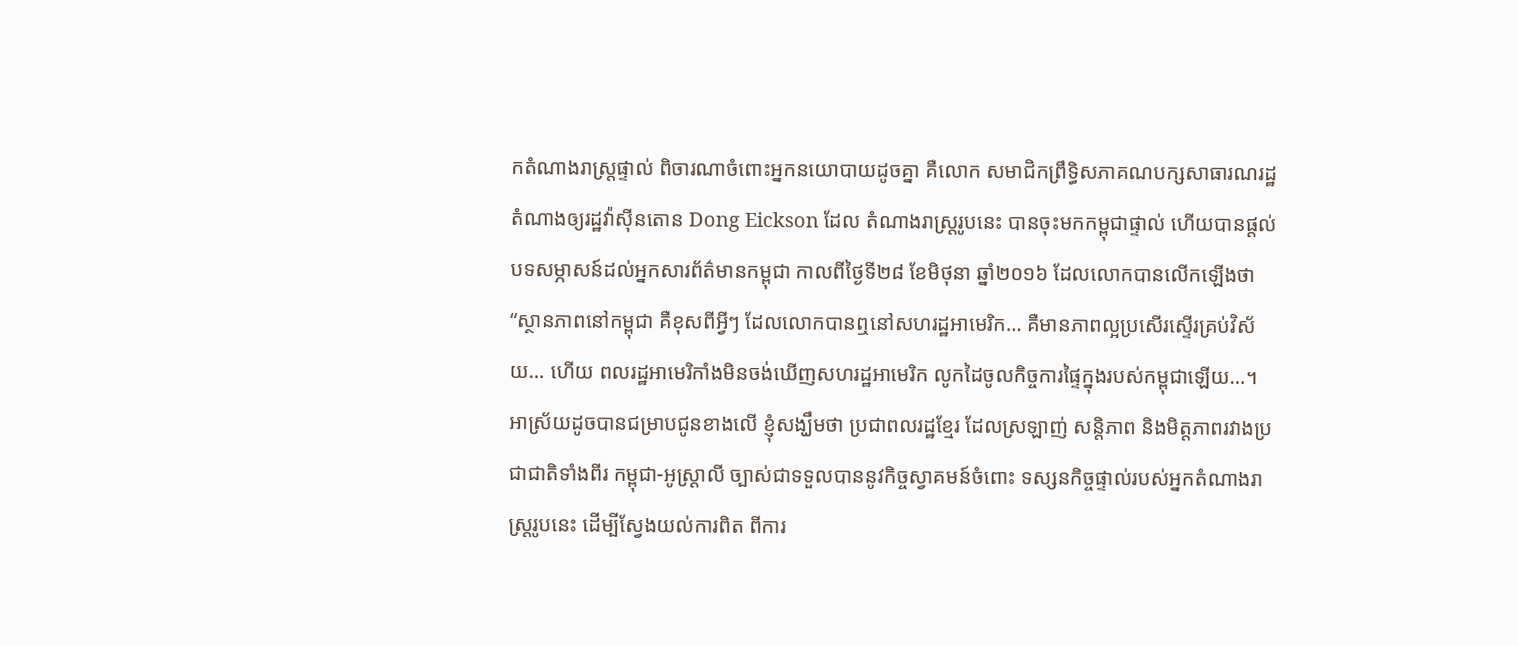កតំណាងរាស្ត្រផ្ទាល់ ពិចារណាចំពោះអ្នកនយោបាយដូចគ្នា គឺលោក សមាជិកព្រឹទ្ធិសភាគណបក្សសាធារណរដ្ឋតំណាងឲ្យរដ្ឋវ៉ាស៊ីនតោន Dong Eickson ដែល តំណាងរាស្ត្ររូបនេះ បានចុះមកកម្ពុជាផ្ទាល់ ហើយបានផ្តល់បទសម្ភាសន៍ដល់អ្នកសារព័ត៌មានកម្ពុជា កាលពីថ្ងៃទី២៨ ខែមិថុនា ឆ្នាំ២០១៦ ដែលលោកបានលើកឡើងថា “ស្ថានភាពនៅកម្ពុជា គឺខុសពីអ្វីៗ ដែលលោកបានឮនៅសហរដ្ឋអាមេរិក… គឺមានភាពល្អប្រសើរស្ទើរគ្រប់វិស័យ… ហើយ ពលរដ្ឋអាមេរិកាំងមិនចង់ឃើញសហរដ្ឋអាមេរិក លូកដៃចូលកិច្ចការផ្ទៃក្នុងរបស់កម្ពុជាឡើយ…។
អាស្រ័យដូចបានជម្រាបជូនខាងលើ ខ្ញុំសង្ឃឹមថា ប្រជាពលរដ្ឋខ្មែរ ដែលស្រឡាញ់ សន្តិភាព និងមិត្តភាពរវាងប្រជាជាតិទាំងពីរ កម្ពុជា-អូស្ត្រាលី ច្បាស់ជាទទួលបាននូវកិច្ចស្វាគមន៍ចំពោះ ទស្សនកិច្ចផ្ទាល់របស់អ្នកតំណាងរាស្ត្ររូបនេះ ដើម្បីស្វែងយល់ការពិត ពីការ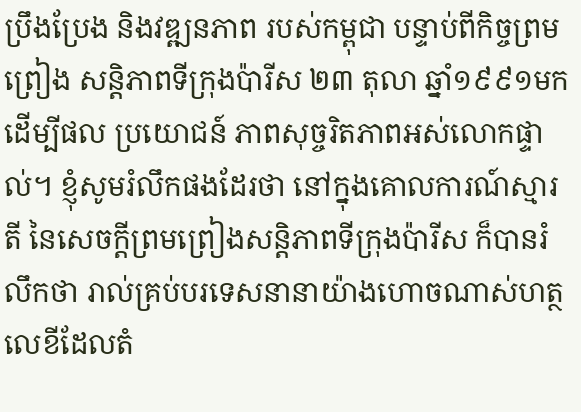ប្រឹងប្រែង និងវឌ្ឍនភាព របស់កម្ពុជា បន្ទាប់ពីកិច្ចព្រមព្រៀង សន្តិភាពទីក្រុងប៉ារីស ២៣ តុលា ឆ្នាំ១៩៩១មក ដើម្បីផល ប្រយោជន៍ ភាពសុច្ចរិតភាពអស់លោកផ្ទាល់។ ខ្ញុំសូមរំលឹកផងដែរថា នៅក្នុងគោលការណ៍ស្មារតី នៃសេចក្តីព្រមព្រៀងសន្តិភាពទីក្រុងប៉ារីស ក៏បានរំលឹកថា រាល់គ្រប់បរទេសនានាយ៉ាងហោចណាស់ហត្ថលេខីដែលតំ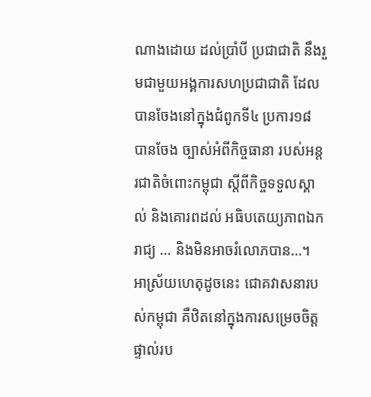ណាងដោយ ដល់ប្រាំបី ប្រជាជាតិ នឹងរួមជាមួយអង្គការសហប្រជាជាតិ ដែលបានចែងនៅក្នុងជំពូកទី៤ ប្រការ១៨ បានចែង ច្បាស់អំពីកិច្ចធានា របស់អន្តរជាតិចំពោះកម្ពុជា ស្តីពីកិច្ចទទួលស្គាល់ និងគោរពដល់ អធិបតេយ្យភាពឯករាជ្យ … និងមិនអាចរំលោភបាន…។
អាស្រ័យហេតុដូចនេះ ជោគវាសនារបស់កម្ពុជា គឺឋិតនៅក្នុងការសម្រេចចិត្តផ្ទាល់រប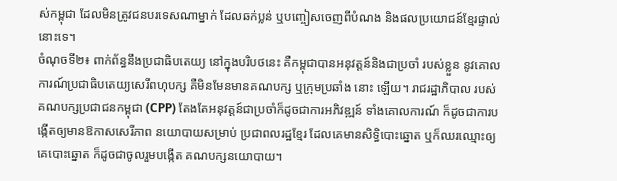ស់កម្ពុជា ដែលមិនត្រូវជនបរទេសណាម្នាក់ ដែលឆក់ប្លន់ ឬបញ្ចៀសចេញពីបំណង និងផលប្រយោជន៍ខ្មែរផ្ទាល់ នោះទេ។
ចំណុចទី២៖ ពាក់ព័ន្ធនឹងប្រជាធិបតេយ្យ នៅក្នុងបរិបថនេះ គឺកម្ពុជាបានអនុវត្តន៍និងជាប្រចាំ របស់ខ្លួន នូវគោលការណ៍ប្រជាធិបតេយ្យសេរីពហុបក្ស គឺមិនមែនមានគណបក្ស ឬក្រុមប្រឆាំង នោះ ឡើយ។ រាជរដ្ឋាភិបាល របស់គណបក្សប្រជាជនកម្ពុជា (CPP) តែងតែអនុវត្តន៍ជាប្រចាំក៏ដូចជាការអភិវឌ្ឍន៍ ទាំងគោលការណ៍ ក៏ដូចជាការបង្កើតឲ្យមានឱកាសសេរីភាព នយោបាយសម្រាប់ ប្រជាពលរដ្ឋខ្មែរ ដែលគេមានសិទ្ធិបោះឆ្នោត ឬក៏ឈរឈ្មោះឲ្យគេបោះឆ្នោត ក៏ដូចជាចូលរួមបង្កើត គណបក្សនយោបាយ។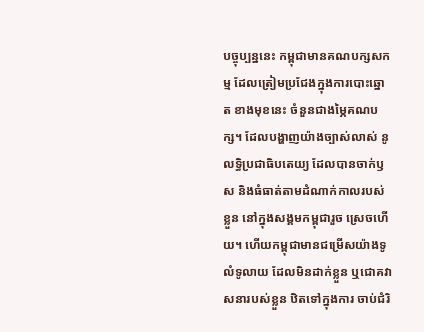បច្ចុប្បន្ននេះ កម្ពុជាមានគណបក្សសកម្ម ដែលត្រៀមប្រជែងក្នុងការបោះឆ្នោត ខាងមុខនេះ ចំនួនជាងម្ភៃគណបក្ស។ ដែលបង្ហាញយ៉ាងច្បាស់លាស់ នូលទ្ធិប្រជាធិបតេយ្យ ដែលបានចាក់ឫស និងធំធាត់តាមដំណាក់កាលរបស់ខ្លួន នៅក្នុងសង្គមកម្ពុជារួច ស្រេចហើយ។ ហើយកម្ពុជាមានជម្រើសយ៉ាងទូលំទូលាយ ដែលមិនដាក់ខ្លួន ឬជោគវាសនារបស់ខ្លួន ឋិតទៅក្នុងការ ចាប់ជំរិ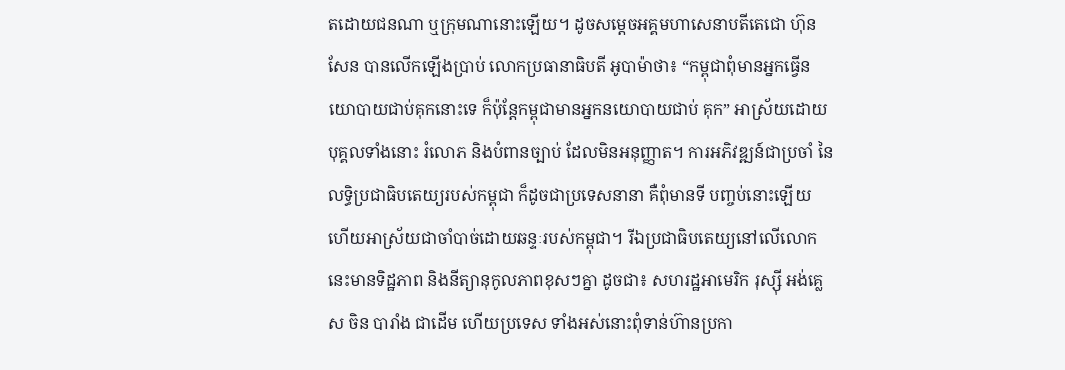តដោយជនណា ឬក្រុមណានោះឡើយ។ ដូចសម្តេចអគ្គមហាសេនាបតីតេជោ ហ៊ុន សែន បានលើកឡើងប្រាប់ លោកប្រធានាធិបតី អូបាម៉ាថា៖ “កម្ពុជាពុំមានអ្នកធ្វើនយោបាយជាប់គុកនោះទេ ក៏ប៉ុន្តែកម្ពុជាមានអ្នកនយោបាយជាប់ គុក” អាស្រ័យដោយបុគ្គលទាំងនោះ រំលោភ និងបំពានច្បាប់ ដែលមិនអនុញ្ញាត។ ការអភិវឌ្ឍន៍ជាប្រចាំ នៃលទ្ធិប្រជាធិបតេយ្យរបស់កម្ពុជា ក៏ដូចជាប្រទេសនានា គឺពុំមានទី បញ្ចប់នោះឡើយ ហើយអាស្រ័យជាចាំបាច់ដោយឆន្ទៈរបស់កម្ពុជា។ រីឯប្រជាធិបតេយ្យនៅលើលោក នេះមានទិដ្ឋភាព និងនីត្យានុកូលភាពខុសៗគ្នា ដូចជា៖ សហរដ្ឋអាមេរិក រុស្ស៊ី អង់គ្លេស ចិន បារាំង ជាដើម ហើយប្រទេស ទាំងអស់នោះពុំទាន់ហ៊ានប្រកា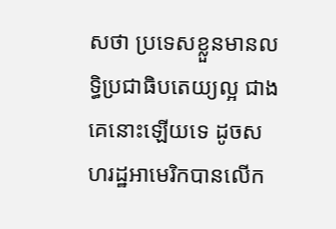សថា ប្រទេសខ្លួនមានលទ្ធិប្រជាធិបតេយ្យល្អ ជាងគេនោះឡើយទេ ដូចសហរដ្ឋអាមេរិកបានលើក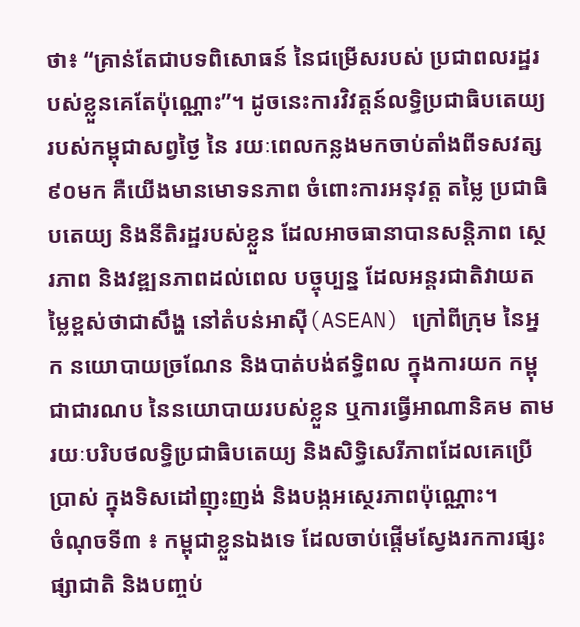ថា៖ “គ្រាន់តែជាបទពិសោធន៍ នៃជម្រើសរបស់ ប្រជាពលរដ្ឋរបស់ខ្លួនគេតែប៉ុណ្ណោះ”។ ដូចនេះការវិវត្តន៍លទ្ធិប្រជាធិបតេយ្យរបស់កម្ពុជាសព្វថ្ងៃ នៃ រយៈពេលកន្លងមកចាប់តាំងពីទសវត្ស៩០មក គឺយើងមានមោទនភាព ចំពោះការអនុវត្ត តម្លៃ ប្រជាធិបតេយ្យ និងនីតិរដ្ឋរបស់ខ្លួន ដែលអាចធានាបានសន្តិភាព ស្ថេរភាព និងវឌ្ឍនភាពដល់ពេល បច្ចុប្បន្ន ដែលអន្តរជាតិវាយតម្លៃខ្ពស់ថាជាសឹង្ហ នៅតំបន់អាស៊ី(ASEAN) ក្រៅពីក្រុម នៃអ្នក នយោបាយច្រណែន និងបាត់បង់ឥទ្ធិពល ក្នុងការយក កម្ពុជាជារណប នៃនយោបាយរបស់ខ្លួន ឬការធ្វើអាណានិគម តាមរយៈបរិបថលទ្ធិប្រជាធិបតេយ្យ និងសិទ្ធិសេរីភាពដែលគេប្រើប្រាស់ ក្នុងទិសដៅញុះញង់ និងបង្កអស្ថេរភាពប៉ុណ្ណោះ។
ចំណុចទី៣ ៖ កម្ពុជាខ្លួនឯងទេ ដែលចាប់ផ្តើមស្វែងរកការផ្សះផ្សាជាតិ និងបញ្ចប់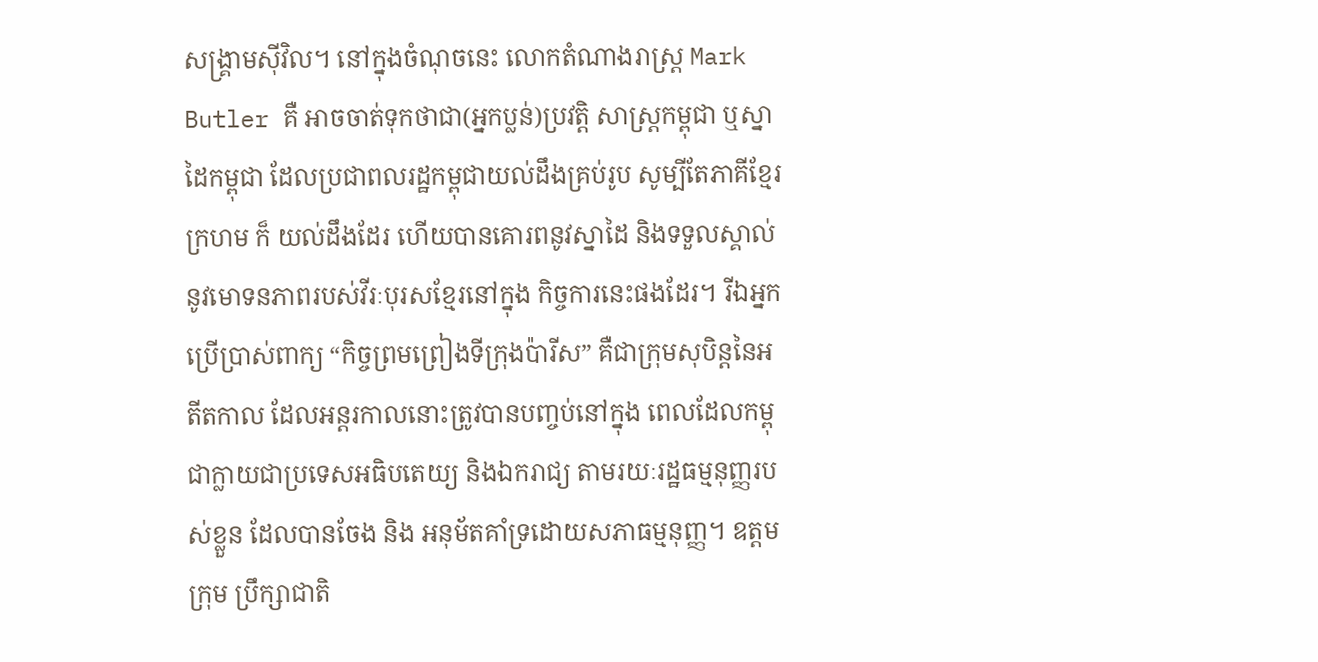សង្គ្រាមស៊ីវិល។ នៅក្នុងចំណុចនេះ លោកតំណាងរាស្ត្រ Mark Butler គឺ អាចចាត់ទុកថាជា(អ្នកប្លន់)ប្រវត្តិ សាស្ត្រកម្ពុជា ឬស្នាដៃកម្ពុជា ដែលប្រជាពលរដ្ឋកម្ពុជាយល់ដឹងគ្រប់រូប សូម្បីតែភាគីខ្មែរក្រហម ក៏ យល់ដឹងដែរ ហើយបានគោរពនូវស្នាដៃ និងទទួលស្គាល់នូវមោទនភាពរបស់វីរៈបុរសខ្មែរនៅក្នុង កិច្ចការនេះផងដែរ។ រីឯអ្នកប្រើប្រាស់ពាក្យ “កិច្ចព្រមព្រៀងទីក្រុងប៉ារីស” គឺជាក្រុមសុបិន្តនៃអតីតកាល ដែលអន្តរកាលនោះត្រូវបានបញ្ចប់នៅក្នុង ពេលដែលកម្ពុជាក្លាយជាប្រទេសអធិបតេយ្យ និងឯករាជ្យ តាមរយៈរដ្ឋធម្មនុញ្ញរបស់ខ្លួន ដែលបានចែង និង អនុម័តគាំទ្រដោយសភាធម្មនុញ្ញ។ ឧត្តមក្រុម ប្រឹក្សាជាតិ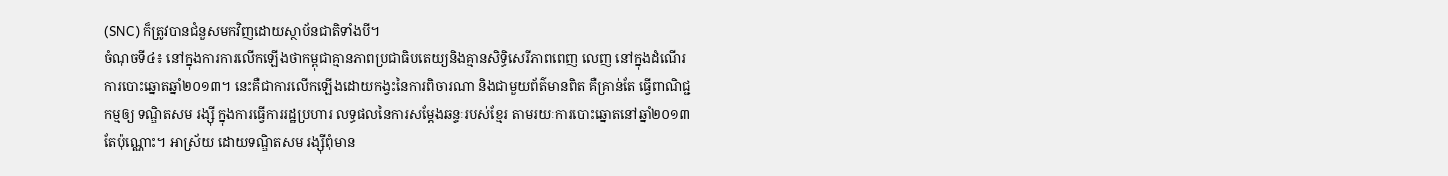(SNC) ក៏ត្រូវបានជំនួសមកវិញដោយស្ថាប័នជាតិទាំងបី។
ចំណុចទី៤៖ នៅក្នុងការការលើកឡើងថាកម្ពុជាគ្មានភាពប្រជាធិបតេយ្យនិងគ្មានសិទ្ធិសេរីភាពពេញ លេញ នៅក្នុងដំណើរការបោះឆ្នោតឆ្នាំ២០១៣។ នេះគឺជាការលើកឡើងដោយកង្វះនៃការពិចារណា និងជាមួយព័ត៌មានពិត គឺគ្រាន់តែ ធ្វើពាណិជ្ជកម្មឲ្យ ទណ្ឌិតសម រង្ស៊ី ក្នុងការធ្វើការរដ្ឋប្រហារ លទ្ធផលនៃការសម្តែងឆន្ទៈរបស់ខ្មែរ តាមរយៈការបោះឆ្នោតនៅឆ្នាំ២០១៣តែប៉ុណ្ណោះ។ អាស្រ័យ ដោយទណ្ឌិតសម រង្ស៊ីពុំមាន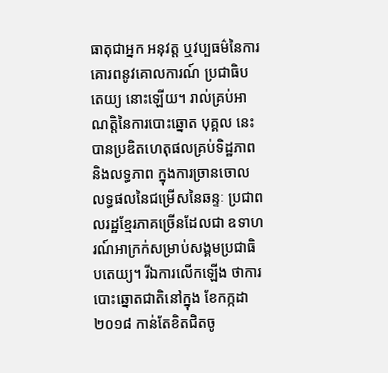ធាតុជាអ្នក អនុវត្ត ឬវប្បធម៌នៃការគោរពនូវគោលការណ៍ ប្រជាធិបតេយ្យ នោះឡើយ។ រាល់គ្រប់អាណត្តិនៃការបោះឆ្នោត បុគ្គល នេះបានប្រឌិតហេតុផលគ្រប់ទិដ្ឋភាព និងលទ្ធភាព ក្នុងការច្រានចោលលទ្ធផលនៃជម្រើសនៃឆន្ទៈ ប្រជាពលរដ្ឋខ្មែរភាគច្រើនដែលជា ឧទាហរណ៍អាក្រក់សម្រាប់សង្គមប្រជាធិបតេយ្យ។ រីឯការលើកឡើង ថាការបោះឆ្នោតជាតិនៅក្នុង ខែកក្កដា ២០១៨ កាន់តែខិតជិតចូ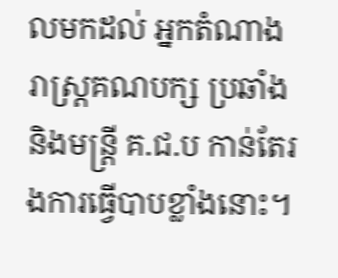លមកដល់ អ្នកតំណាងរាស្ត្រគណបក្ស ប្រឆាំង និងមន្ត្រី គ.ជ.ប កាន់តែរងការធ្វើបាបខ្លាំងនោះ។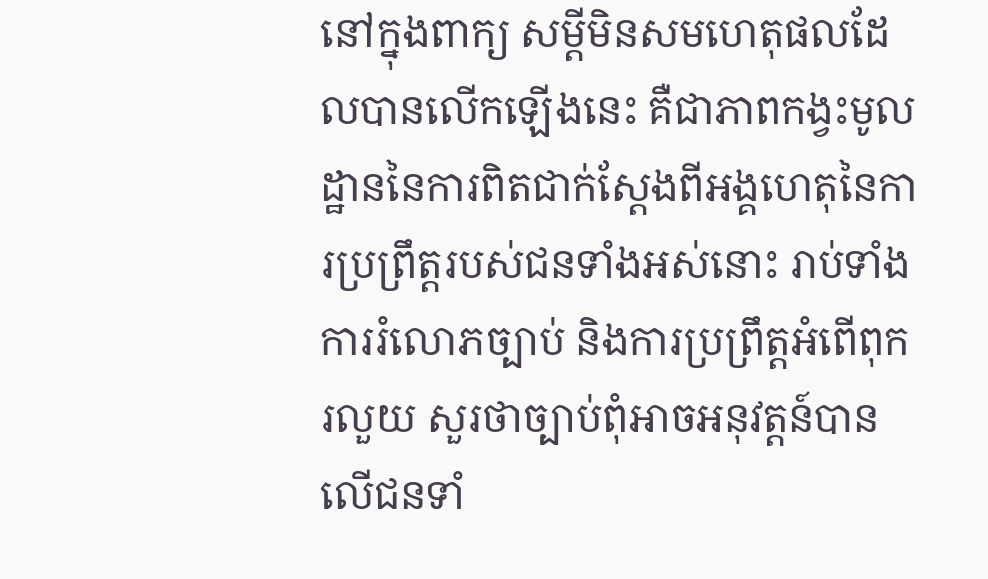នៅក្នុងពាក្យ សម្តីមិនសមហេតុផលដែលបានលើកឡើងនេះ គឺជាភាពកង្វះមូលដ្ឋាននៃការពិតជាក់ស្តែងពីអង្គហេតុនៃការប្រព្រឹត្តរបស់ជនទាំងអស់នោះ រាប់ទាំង ការរំលោភច្បាប់ និងការប្រព្រឹត្តអំពើពុករលួយ សួរថាច្បាប់ពុំអាចអនុវត្តន៍បានលើជនទាំ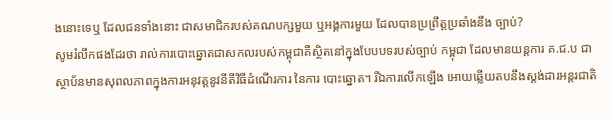ងនោះទេឬ ដែលជនទាំងនោះ ជាសមាជិករបស់គណបក្សមួយ ឬអង្គការមួយ ដែលបានប្រព្រឹត្តប្រឆាំងនឹង ច្បាប់?
សូមរំលឹកផងដែរថា រាល់ការបោះឆ្នោតជាសកលរបស់កម្ពុជាគឺស្ថិតនៅក្នុងបែបបទរបស់ច្បាប់ កម្ពុជា ដែលមានយន្តការ គ.ជ.ប ជាស្ថាប័នមានសុពលភាពក្នុងការអនុវត្តនូវនីតីវិធីដំណើរការ នៃការ បោះឆ្នោត។ រីឯការលើកឡើង អោយឆ្លើយតបនឹងស្តង់ដារអន្តរជាតិ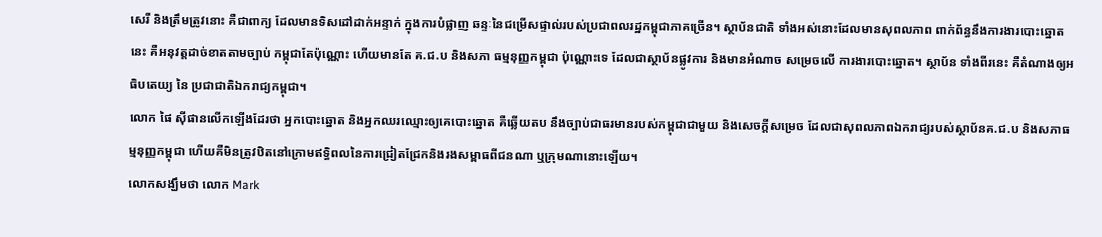សេរី និងត្រឹមត្រូវនោះ គឺជាពាក្យ ដែលមានទិសដៅដាក់អន្ទាក់ ក្នុងការបំផ្លាញ ឆន្ទៈនៃជម្រើសផ្ទាល់របស់ប្រជាពលរដ្ឋកម្ពុជាភាគច្រើន។ ស្ថាប័នជាតិ ទាំងអស់នោះដែលមានសុពលភាព ពាក់ព័ន្ធនឹងការងារបោះឆ្នោតនេះ គឺអនុវត្តដាច់ខាតតាមច្បាប់ កម្ពុជាតែប៉ុណ្ណោះ ហើយមានតែ គ.ជ.ប និងសភា ធម្មនុញ្ញកម្ពុជា ប៉ុណ្ណោះទេ ដែលជាស្ថាប័នផ្លូវការ និងមានអំណាច សម្រេចលើ ការងារបោះឆ្នោត។ ស្ថាប័ន ទាំងពីរនេះ គឺតំណាងឲ្យអធិបតេយ្យ នៃ ប្រជាជាតិឯករាជ្យកម្ពុជា។
លោក ផៃ ស៊ីផានលើកឡើងដែរថា អ្នកបោះឆ្នោត និងអ្នកឈរឈ្មោះឲ្យគេបោះឆ្នោត គឺឆ្លើយតប នឹងច្បាប់ជាធរមានរបស់កម្ពុជាជាមួយ និងសេចក្តីសម្រេច ដែលជាសុពលភាពឯករាជ្យរបស់ស្ថាប័នគ.ជ.ប និងសភាធម្មនុញ្ញកម្ពុជា ហើយគឺមិនត្រូវឋិតនៅក្រោមឥទ្ធិពលនៃការជ្រៀតជ្រែកនិងរងសម្ពាធពីជនណា ឬក្រុមណានោះឡើយ។
លោកសង្ឃឹមថា លោក Mark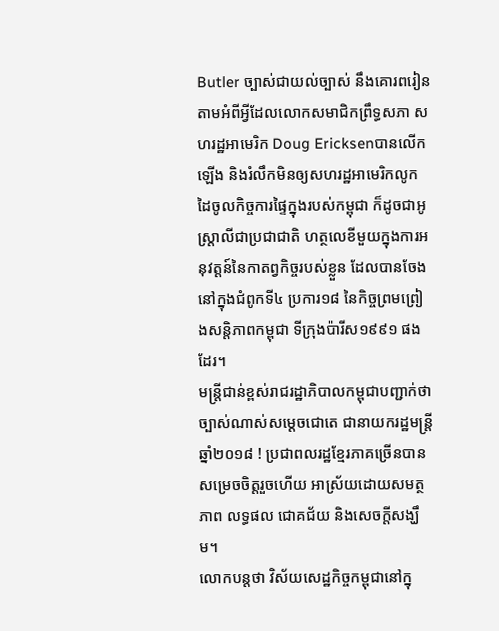Butler ច្បាស់ជាយល់ច្បាស់ នឹងគោរពរៀនតាមអំពីអ្វីដែលលោកសមាជិកព្រឹទ្ធសភា សហរដ្ឋអាមេរិក Doug Ericksenបានលើកឡើង និងរំលឹកមិនឲ្យសហរដ្ឋអាមេរិកលូកដៃចូលកិច្ចការផ្ទៃក្នុងរបស់កម្ពុជា ក៏ដូចជាអូស្ត្រាលីជាប្រជាជាតិ ហត្ថលេខីមួយក្នុងការអនុវត្តន៍នៃកាតព្វកិច្ចរបស់ខ្លួន ដែលបានចែងនៅក្នុងជំពូកទី៤ ប្រការ១៨ នៃកិច្ចព្រមព្រៀងសន្តិភាពកម្ពុជា ទីក្រុងប៉ារីស១៩៩១ ផងដែរ។
មន្ត្រីជាន់ខ្ពស់រាជរដ្ឋាភិបាលកម្ពុជាបញ្ជាក់ថា ច្បាស់ណាស់សម្តេចជោតេ ជានាយករដ្ឋមន្ត្រីឆ្នាំ២០១៨ ! ប្រជាពលរដ្ឋខ្មែរភាគច្រើនបានសម្រេចចិត្តរួចហើយ អាស្រ័យដោយសមត្ថភាព លទ្ធផល ជោគជ័យ និងសេចក្តីសង្ឃឹម។
លោកបន្តថា វិស័យសេដ្ឋកិច្ចកម្ពុជានៅក្នុ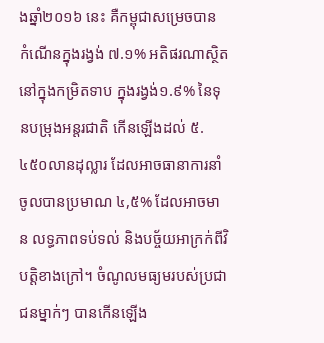ងឆ្នាំ២០១៦ នេះ គឺកម្ពុជាសម្រេចបាន កំណើនក្នុងរង្វង់ ៧.១% អតិផរណាស្ថិតនៅក្នុងកម្រិតទាប ក្នុងរង្វង់១.៩% នៃទុនបម្រុងអន្តរជាតិ កើនឡើងដល់ ៥.៤៥០លានដុល្លារ ដែលអាចធានាការនាំចូលបានប្រមាណ ៤,៥% ដែលអាចមាន លទ្ធភាពទប់ទល់ និងបច្ច័យអាក្រក់ពីវិបត្តិខាងក្រៅ។ ចំណូលមធ្យមរបស់ប្រជាជនម្នាក់ៗ បានកើនឡើង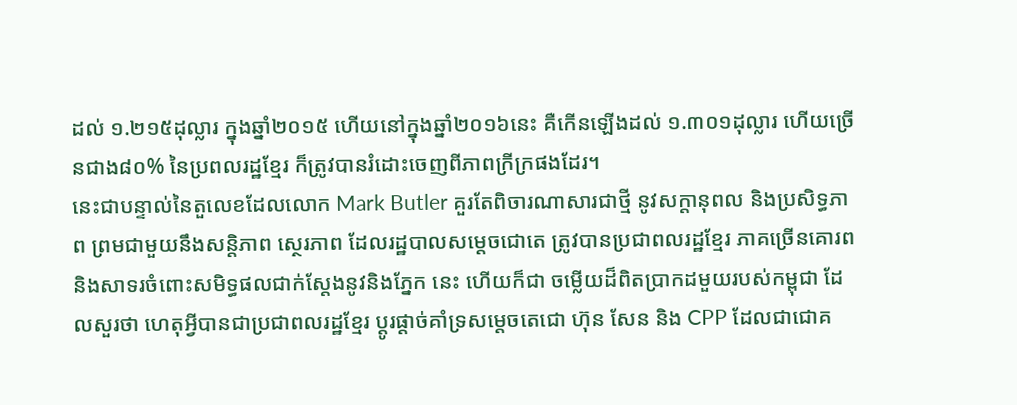ដល់ ១.២១៥ដុល្លារ ក្នុងឆ្នាំ២០១៥ ហើយនៅក្នុងឆ្នាំ២០១៦នេះ គឺកើនឡើងដល់ ១.៣០១ដុល្លារ ហើយច្រើនជាង៨០% នៃប្រពលរដ្ឋខ្មែរ ក៏ត្រូវបានរំដោះចេញពីភាពក្រីក្រផងដែរ។
នេះជាបន្ទាល់នៃតួលេខដែលលោក Mark Butler គួរតែពិចារណាសារជាថ្មី នូវសក្តានុពល និងប្រសិទ្ធភាព ព្រមជាមួយនឹងសន្តិភាព ស្ថេរភាព ដែលរដ្ឋបាលសម្តេចជោតេ ត្រូវបានប្រជាពលរដ្ឋខ្មែរ ភាគច្រើនគោរព និងសាទរចំពោះសមិទ្ធផលជាក់ស្តែងនូវនិងភ្នែក នេះ ហើយក៏ជា ចម្លើយដ៏ពិតប្រាកដមួយរបស់កម្ពុជា ដែលសួរថា ហេតុអ្វីបានជាប្រជាពលរដ្ឋខ្មែរ ប្តូរផ្តាច់គាំទ្រសម្តេចតេជោ ហ៊ុន សែន និង CPP ដែលជាជោគ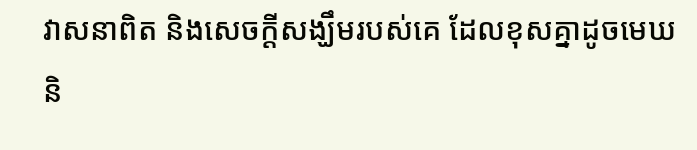វាសនាពិត និងសេចក្តីសង្ឃឹមរបស់គេ ដែលខុសគ្នាដូចមេឃ និ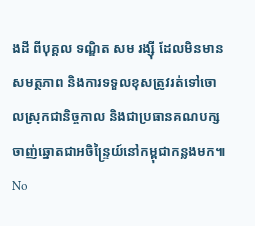ងដី ពីបុគ្គល ទណ្ឌិត សម រង្ស៊ី ដែលមិនមានសមត្ថភាព និងការទទួលខុសត្រូវរត់ទៅចោលស្រុកជានិច្ចកាល និងជាប្រធានគណបក្សចាញ់ឆ្នោតជាអចិន្ទ្រៃយ៍នៅកម្ពុជាកន្លងមក៕
No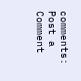comments:
Post a Comment